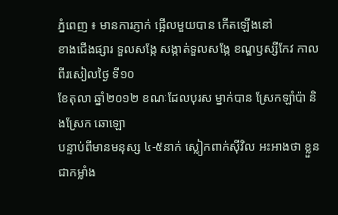ភ្នំពេញ ៖ មានការភ្ញាក់ ផ្អើលមួយបាន កើតឡើងនៅ
ខាងជើងផ្សារ ទួលសង្កែ សង្កាត់ទួលសង្កែ ខណ្ឌឫស្សីកែវ កាលពីរសៀលថ្ងៃ ទី១០
ខែតុលា ឆ្នាំ២០១២ ខណៈដែលបុរស ម្នាក់បាន ស្រែកឡាំប៉ា និងស្រែក ឆោឡោ
បន្ទាប់ពីមានមនុស្ស ៤-៥នាក់ ស្លៀកពាក់ស៊ីវិល អះអាងថា ខ្លួនជាកម្លាំង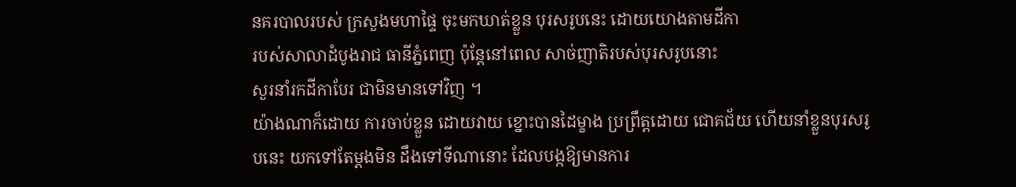នគរបាលរបស់ ក្រសួងមហាផ្ទៃ ចុះមកឃាត់ខ្លួន បុរសរូបនេះ ដោយយោងតាមដីកា
របស់សាលាដំបូងរាជ ធានីភ្នំពេញ ប៉ុន្ដែនៅពេល សាច់ញាតិរបស់បុរសរូបនោះ
សួរនាំរកដីកាបែរ ជាមិនមានទៅវិញ ។
យ៉ាងណាក៏ដោយ ការចាប់ខ្លួន ដោយវាយ ខ្នោះបានដៃម្ខាង ប្រព្រឹត្ដដោយ ជោគជ័យ ហើយនាំខ្លួនបុរសរូបនេះ យកទៅតែម្ដងមិន ដឹងទៅទីណានោះ ដែលបង្កឱ្យមានការ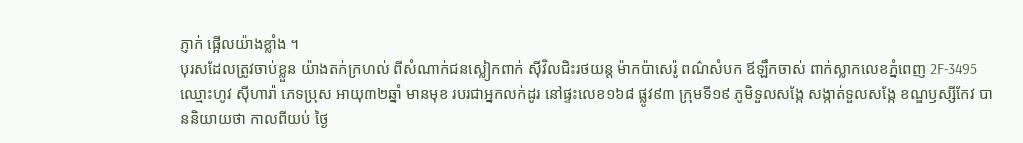ភ្ញាក់ ផ្អើលយ៉ាងខ្លាំង ។
បុរសដែលត្រូវចាប់ខ្លួន យ៉ាងតក់ក្រហល់ ពីសំណាក់ជនស្លៀកពាក់ ស៊ីវិលជិះរថយន្ដ ម៉ាកប៉ាសេរ៉ូ ពណ៌សំបក ឪឡឹកចាស់ ពាក់ស្លាកលេខភ្នំពេញ 2F-3495 ឈ្មោះហូវ ស៊ីហារ៉ា ភេទប្រុស អាយុ៣២ឆ្នាំ មានមុខ របរជាអ្នកលក់ដូរ នៅផ្ទះលេខ១៦៨ ផ្លូវ៩៣ ក្រុមទី១៩ ភូមិទួលសង្កែ សង្កាត់ទួលសង្កែ ខណ្ឌឫស្សីកែវ បាននិយាយថា កាលពីយប់ ថ្ងៃ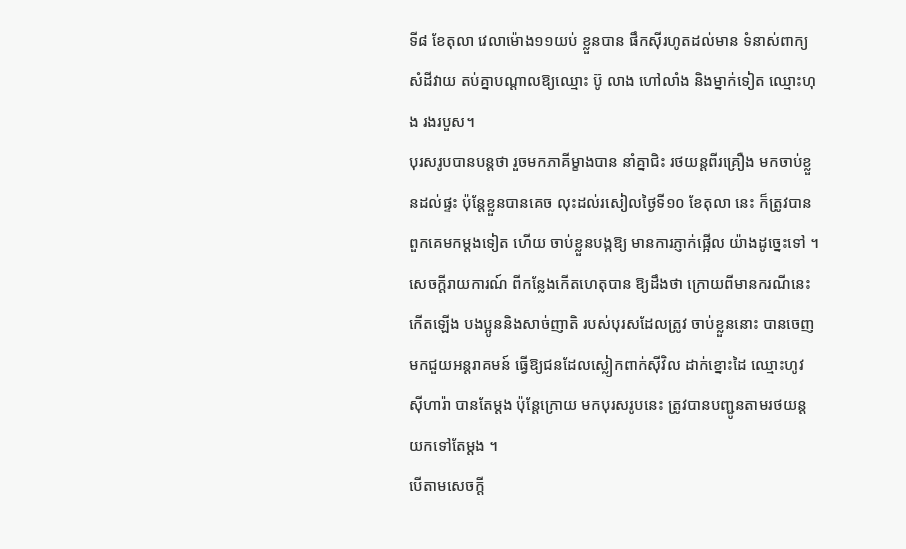ទី៨ ខែតុលា វេលាម៉ោង១១យប់ ខ្លួនបាន ផឹកស៊ីរហូតដល់មាន ទំនាស់ពាក្យសំដីវាយ តប់គ្នាបណ្ដាលឱ្យឈ្មោះ ប៊ូ លាង ហៅលាំង និងម្នាក់ទៀត ឈ្មោះហុង រងរបួស។
បុរសរូបបានបន្ដថា រួចមកភាគីម្ខាងបាន នាំគ្នាជិះ រថយន្ដពីរគ្រឿង មកចាប់ខ្លួនដល់ផ្ទះ ប៉ុន្ដែខ្លួនបានគេច លុះដល់រសៀលថ្ងៃទី១០ ខែតុលា នេះ ក៏ត្រូវបានពួកគេមកម្ដងទៀត ហើយ ចាប់ខ្លួនបង្កឱ្យ មានការភ្ញាក់ផ្អើល យ៉ាងដូច្នេះទៅ ។
សេចក្ដីរាយការណ៍ ពីកន្លែងកើតហេតុបាន ឱ្យដឹងថា ក្រោយពីមានករណីនេះ កើតឡើង បងប្អូននិងសាច់ញាតិ របស់បុរសដែលត្រូវ ចាប់ខ្លួននោះ បានចេញមកជួយអន្ដរាគមន៍ ធ្វើឱ្យជនដែលស្លៀកពាក់ស៊ីវិល ដាក់ខ្នោះដៃ ឈ្មោះហូវ ស៊ីហារ៉ា បានតែម្ដង ប៉ុន្ដែក្រោយ មកបុរសរូបនេះ ត្រូវបានបញ្ជូនតាមរថយន្ដ យកទៅតែម្ដង ។
បើតាមសេចក្ដី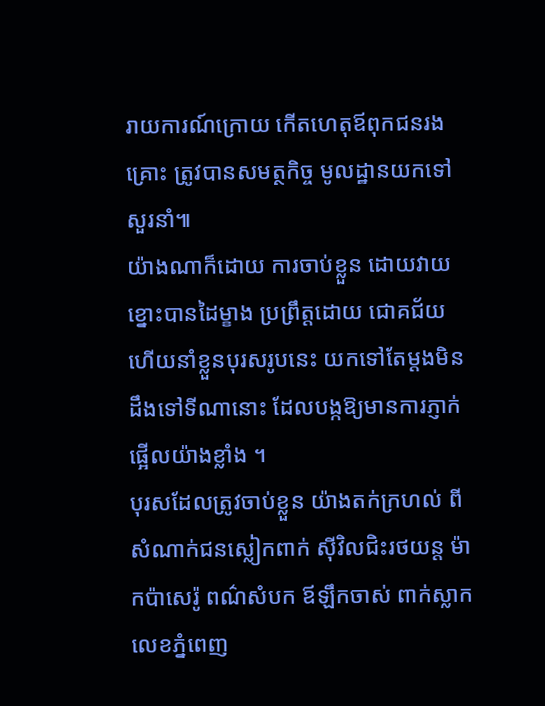រាយការណ៍ក្រោយ កើតហេតុឪពុកជនរងគ្រោះ ត្រូវបានសមត្ថកិច្ច មូលដ្ឋានយកទៅសួរនាំ៕
យ៉ាងណាក៏ដោយ ការចាប់ខ្លួន ដោយវាយ ខ្នោះបានដៃម្ខាង ប្រព្រឹត្ដដោយ ជោគជ័យ ហើយនាំខ្លួនបុរសរូបនេះ យកទៅតែម្ដងមិន ដឹងទៅទីណានោះ ដែលបង្កឱ្យមានការភ្ញាក់ ផ្អើលយ៉ាងខ្លាំង ។
បុរសដែលត្រូវចាប់ខ្លួន យ៉ាងតក់ក្រហល់ ពីសំណាក់ជនស្លៀកពាក់ ស៊ីវិលជិះរថយន្ដ ម៉ាកប៉ាសេរ៉ូ ពណ៌សំបក ឪឡឹកចាស់ ពាក់ស្លាកលេខភ្នំពេញ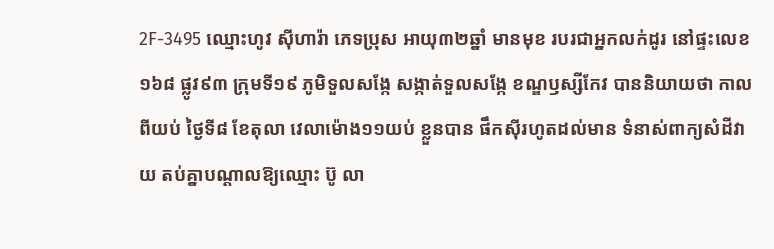2F-3495 ឈ្មោះហូវ ស៊ីហារ៉ា ភេទប្រុស អាយុ៣២ឆ្នាំ មានមុខ របរជាអ្នកលក់ដូរ នៅផ្ទះលេខ១៦៨ ផ្លូវ៩៣ ក្រុមទី១៩ ភូមិទួលសង្កែ សង្កាត់ទួលសង្កែ ខណ្ឌឫស្សីកែវ បាននិយាយថា កាលពីយប់ ថ្ងៃទី៨ ខែតុលា វេលាម៉ោង១១យប់ ខ្លួនបាន ផឹកស៊ីរហូតដល់មាន ទំនាស់ពាក្យសំដីវាយ តប់គ្នាបណ្ដាលឱ្យឈ្មោះ ប៊ូ លា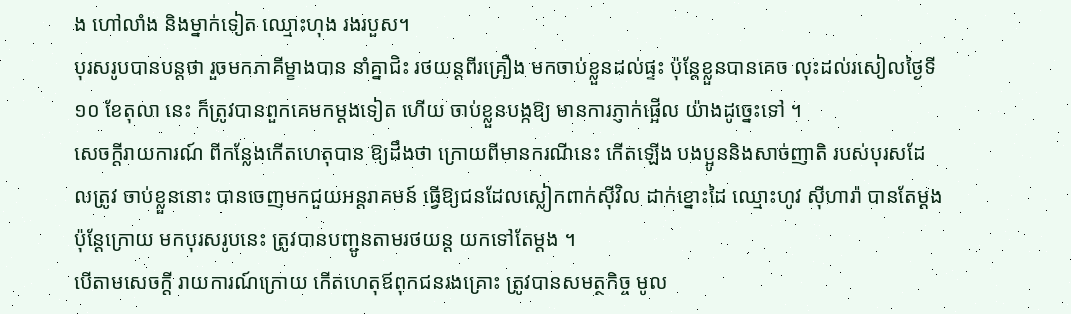ង ហៅលាំង និងម្នាក់ទៀត ឈ្មោះហុង រងរបួស។
បុរសរូបបានបន្ដថា រួចមកភាគីម្ខាងបាន នាំគ្នាជិះ រថយន្ដពីរគ្រឿង មកចាប់ខ្លួនដល់ផ្ទះ ប៉ុន្ដែខ្លួនបានគេច លុះដល់រសៀលថ្ងៃទី១០ ខែតុលា នេះ ក៏ត្រូវបានពួកគេមកម្ដងទៀត ហើយ ចាប់ខ្លួនបង្កឱ្យ មានការភ្ញាក់ផ្អើល យ៉ាងដូច្នេះទៅ ។
សេចក្ដីរាយការណ៍ ពីកន្លែងកើតហេតុបាន ឱ្យដឹងថា ក្រោយពីមានករណីនេះ កើតឡើង បងប្អូននិងសាច់ញាតិ របស់បុរសដែលត្រូវ ចាប់ខ្លួននោះ បានចេញមកជួយអន្ដរាគមន៍ ធ្វើឱ្យជនដែលស្លៀកពាក់ស៊ីវិល ដាក់ខ្នោះដៃ ឈ្មោះហូវ ស៊ីហារ៉ា បានតែម្ដង ប៉ុន្ដែក្រោយ មកបុរសរូបនេះ ត្រូវបានបញ្ជូនតាមរថយន្ដ យកទៅតែម្ដង ។
បើតាមសេចក្ដី រាយការណ៍ក្រោយ កើតហេតុឪពុកជនរងគ្រោះ ត្រូវបានសមត្ថកិច្ច មូល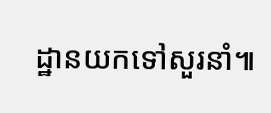ដ្ឋានយកទៅសួរនាំ៕